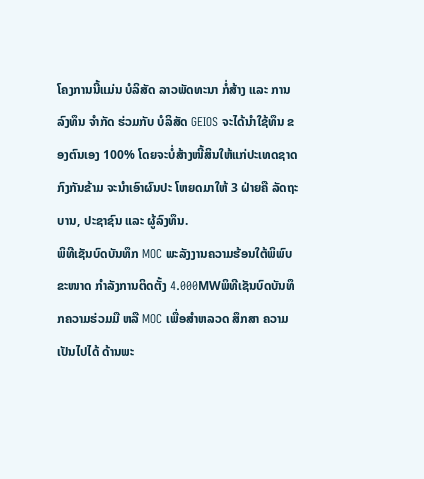ໂຄງການນີ້ແມ່ນ ບໍລິສັດ ລາວພັດທະນາ ກໍ່ສ້າງ ແລະ ການລົງທຶນ ຈຳກັດ ຮ່ວມກັບ ບໍລິສັດ GEIOS ຈະໄດ້ນໍາໃຊ້ທຶນ ຂອງຕົນເອງ 100% ໂດຍຈະບໍ່ສ້າງໜີ້ສິນໃຫ້ແກ່ປະເທດຊາດ ກົງກັນຂ້າມ ຈະນຳເອົາຜົນປະ ໂຫຍດມາໃຫ້ 3 ຝ່າຍຄື ລັດຖະບານ, ປະຊາຊົນ ແລະ ຜູ້ລົງທຶນ.
ພິທີເຊັນບົດບັນທຶກ MOC ພະລັງງານຄວາມຮ້ອນໃຕ້ພິພົບ ຂະໜາດ ກຳລັງການຕິດຕັ້ງ 4.000MWພິທີເຊັນບົດບັນທຶກຄວາມຮ່ວມມື ຫລື MOC ເພື່ອສໍາຫລວດ ສຶກສາ ຄວາມເປັນໄປໄດ້ ດ້ານພະ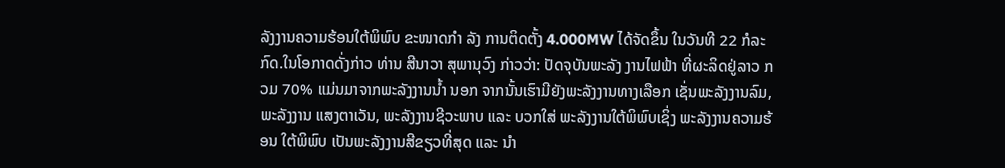ລັງງານຄວາມຮ້ອນໃຕ້ພິພົບ ຂະໜາດກຳ ລັງ ການຕິດຕັ້ງ 4.000MW ໄດ້ຈັດຂຶ້ນ ໃນວັນທີ 22 ກໍລະກົດ.ໃນໂອກາດດັ່ງກ່າວ ທ່ານ ສີນາວາ ສຸພານຸວົງ ກ່າວວ່າ: ປັດຈຸບັນພະລັງ ງານໄຟຟ້າ ທີ່ຜະລິດຢູ່ລາວ ກວມ 70% ແມ່ນມາຈາກພະລັງງານນ້ຳ ນອກ ຈາກນັ້ນເຮົາມີຍັງພະລັງງານທາງເລືອກ ເຊັ່ນພະລັງງານລົມ, ພະລັງງານ ແສງຕາເວັນ, ພະລັງງານຊີວະພາບ ແລະ ບວກໃສ່ ພະລັງງານໃຕ້ພິພົບເຊິ່ງ ພະລັງງານຄວາມຮ້ອນ ໃຕ້ພິພົບ ເປັນພະລັງງານສີຂຽວທີ່ສຸດ ແລະ ນຳ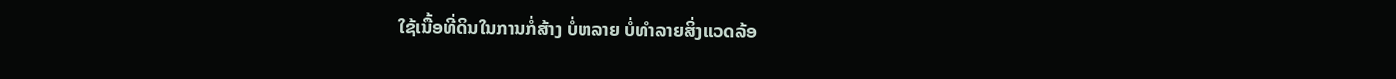ໃຊ້ເນື້ອທີ່ດິນໃນການກໍ່ສ້າງ ບໍ່ຫລາຍ ບໍ່ທຳລາຍສິ່ງແວດລ້ອ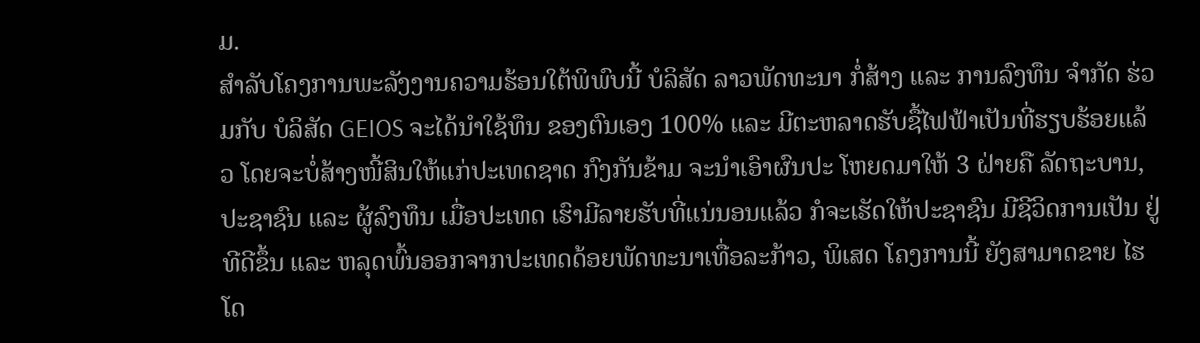ມ.
ສຳລັບໂຄງການພະລັງງານຄວາມຮ້ອນໃຕ້ພິພົບນີ້ ບໍລິສັດ ລາວພັດທະນາ ກໍ່ສ້າງ ແລະ ການລົງທຶນ ຈຳກັດ ຮ່ວມກັບ ບໍລິສັດ GEIOS ຈະໄດ້ນໍາໃຊ້ທຶນ ຂອງຕົນເອງ 100% ແລະ ມີຕະຫລາດຮັບຊື້ໄຟຟ້າເປັນທີ່ຮຽບຮ້ອຍແລ້ວ ໂດຍຈະບໍ່ສ້າງໜີ້ສິນໃຫ້ແກ່ປະເທດຊາດ ກົງກັນຂ້າມ ຈະນຳເອົາຜົນປະ ໂຫຍດມາໃຫ້ 3 ຝ່າຍຄື ລັດຖະບານ, ປະຊາຊົນ ແລະ ຜູ້ລົງທຶນ ເມື່ອປະເທດ ເຮົາມີລາຍຮັບທີ່ແນ່ນອນແລ້ວ ກໍຈະເຮັດໃຫ້ປະຊາຊົນ ມີຊີວິດການເປັນ ຢູ່ທີດີຂຶ້ນ ແລະ ຫລຸດພົ້ນອອກຈາກປະເທດດ້ອຍພັດທະນາເທື່ອລະກ້າວ, ພິເສດ ໂຄງການນີ້ ຍັງສາມາດຂາຍ ໄຮໂດ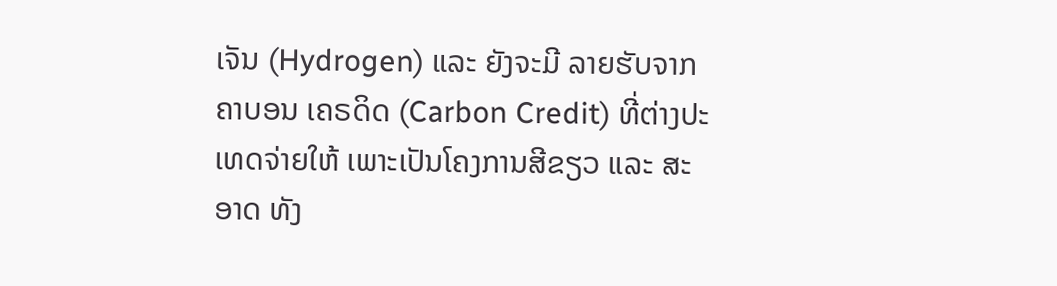ເຈັນ (Hydrogen) ແລະ ຍັງຈະມີ ລາຍຮັບຈາກ ຄາບອນ ເຄຣດິດ (Carbon Credit) ທີ່ຕ່າງປະເທດຈ່າຍໃຫ້ ເພາະເປັນໂຄງການສີຂຽວ ແລະ ສະອາດ ທັງ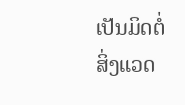ເປັນມິດຕໍ່ສິ່ງແວດ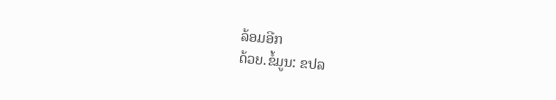ລ້ອມອີກ
ດ້ວຍ.ຂໍ້ມູນ: ຂປລ